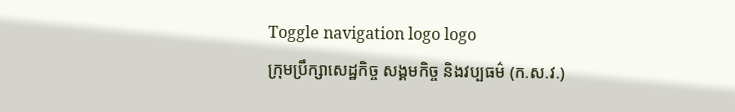Toggle navigation logo logo
ក្រុមប្រឹក្សាសេដ្ឋកិច្ច សង្គមកិច្ច និងវប្បធម៌ (ក.ស.វ.)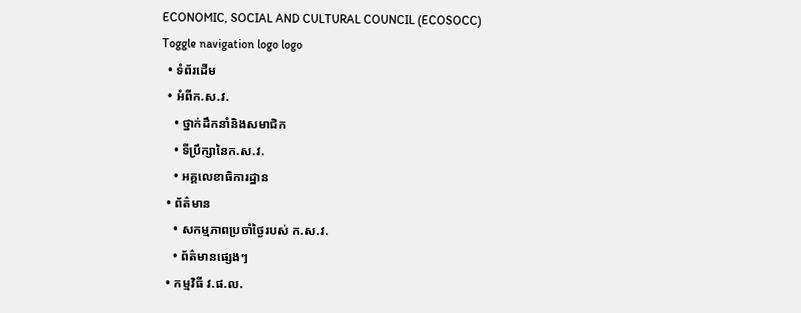ECONOMIC, SOCIAL AND CULTURAL COUNCIL (ECOSOCC)
Toggle navigation logo logo
  • ទំព័រដើម
  • អំពីក.ស.វ.
    • ថ្នាក់ដឹកនាំនិងសមាជិក
    • ទីប្រឹក្សានៃក.ស.វ.
    • អគ្គលេខាធិការដ្ឋាន
  • ព័ត៌មាន
    • សកម្មភាពប្រចាំថ្ងៃរបស់ ក.ស.វ.
    • ព័ត៌មានផ្សេងៗ
  • កម្មវិធី វ.ផ.ល.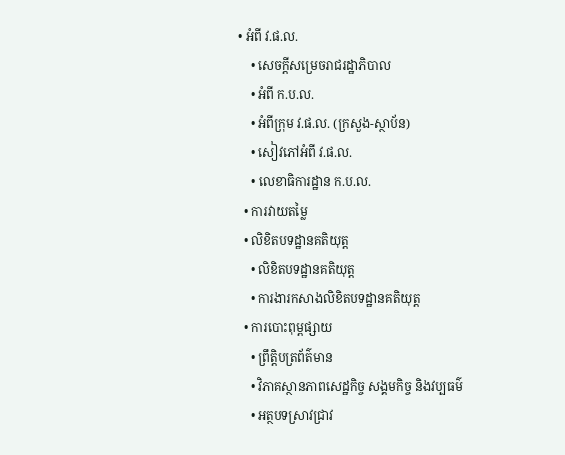• អំពី វ.ផ.ល.
    • សេចក្ដីសម្រេចរាជរដ្ឋាភិបាល
    • អំពី ក.ប.ល.
    • អំពីក្រុម វ.ផ.ល. (ក្រសួង-ស្ថាប័ន)
    • សៀវភៅអំពី វ.ផ.ល.
    • លេខាធិការដ្ឋាន ក.ប.ល.
  • ការវាយតម្លៃ
  • លិខិតបទដ្ឋានគតិយុត្ត
    • លិខិតបទដ្ឋានគតិយុត្ត
    • ការងារកសាងលិខិតបទដ្ឋានគតិយុត្ត
  • ការបោះពុម្ពផ្សាយ
    • ព្រឹត្តិបត្រព័ត៌មាន
    • វិភាគស្ថានភាពសេដ្ឋកិច្ច សង្គមកិច្ច និងវប្បធម៌
    • អត្ថបទស្រាវជ្រាវ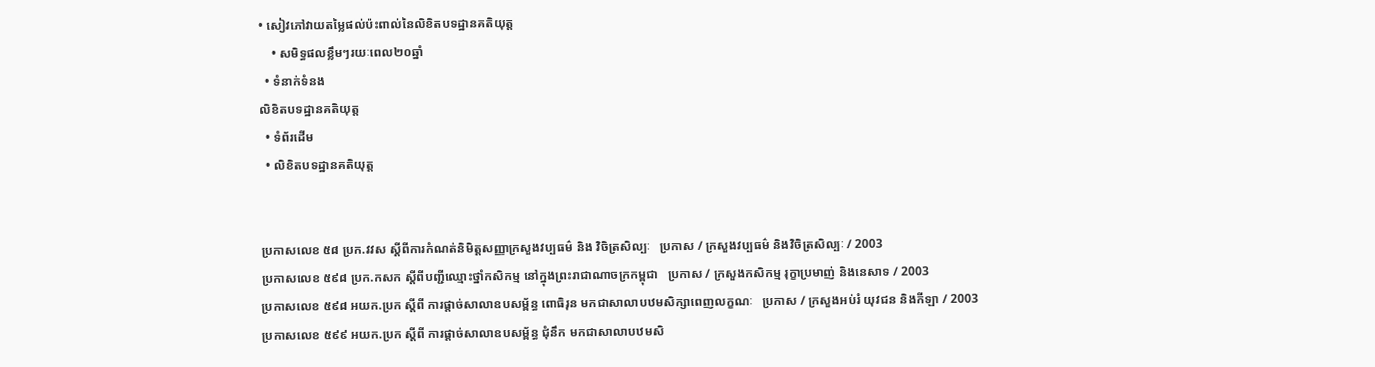• សៀវភៅវាយតម្លៃផល់ប៉ះពាល់នៃលិខិតបទដ្ឋានគតិយុត្ត
    • សមិទ្ធផលខ្លឹមៗរយៈពេល២០ឆ្នាំ
  • ទំនាក់ទំនង
លិខិតបទដ្ឋានគតិយុត្ត
  • ទំព័រដើម
  • លិខិតបទដ្ឋានគតិយុត្ត


ប្រកាសលេខ ៥៨ ប្រក.វវស ស្ដីពីការកំណត់និមិត្តសញ្ញាក្រសួងវប្បធម៌ និង វិចិត្រសិល្បៈ   ប្រកាស / ក្រសួងវប្បធម៌ និងវិចិត្រសិល្បៈ / 2003
ប្រកាសលេខ ៥៩៨ ប្រក.កសក ស្ដីពីបញ្ជីឈ្មោះថ្នាំកសិកម្ម នៅក្នុងព្រះរាជាណាចក្រកម្ពុជា   ប្រកាស / ក្រសួងកសិកម្ម រុក្ខាប្រមាញ់ និងនេសាទ / 2003
ប្រកាសលេខ ៥៩៨ អយក.ប្រក ស្ដីពី ការផ្ដាច់សាលាឧបសម្ព័ន្ធ ពោធិរុន មកជាសាលាបឋមសិក្សាពេញលក្ខណៈ   ប្រកាស / ក្រសួងអប់រំ យុវជន និងកីឡា / 2003
ប្រកាសលេខ ៥៩៩ អយក.ប្រក ស្ដីពី ការផ្ដាច់សាលាឧបសម្ព័ន្ធ ជុំនឹក មកជាសាលាបឋមសិ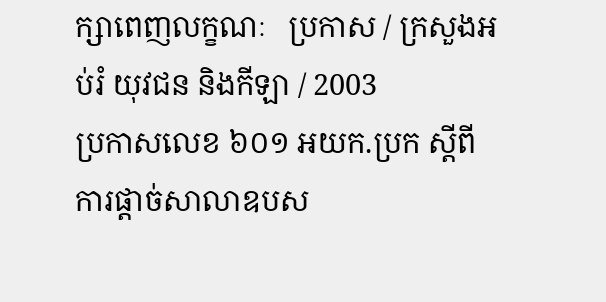ក្សាពេញលក្ខណៈ   ប្រកាស / ក្រសួងអប់រំ យុវជន និងកីឡា / 2003
ប្រកាសលេខ ៦០១ អយក.ប្រក ស្ដីពី ការផ្ដាច់សាលាឧបស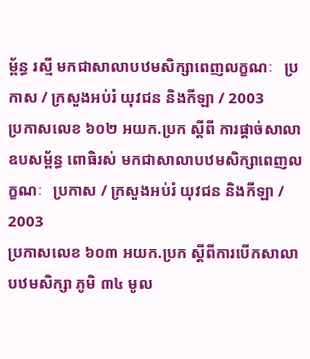ម្ព័ន្ធ រស្មី មកជាសាលាបឋមសិក្សាពេញលក្ខណៈ   ប្រកាស / ក្រសួងអប់រំ យុវជន និងកីឡា / 2003
ប្រកាសលេខ ៦០២ អយក.ប្រក ស្ដីពី ការផ្ដាច់សាលាឧបសម្ព័ន្ធ ពោធិរស់ មកជាសាលាបឋមសិក្សាពេញលក្ខណៈ   ប្រកាស / ក្រសួងអប់រំ យុវជន និងកីឡា / 2003
ប្រកាសលេខ ៦០៣ អយក.ប្រក ស្ដីពីការបើកសាលាបឋមសិក្សា ភូមិ ៣៤ មូល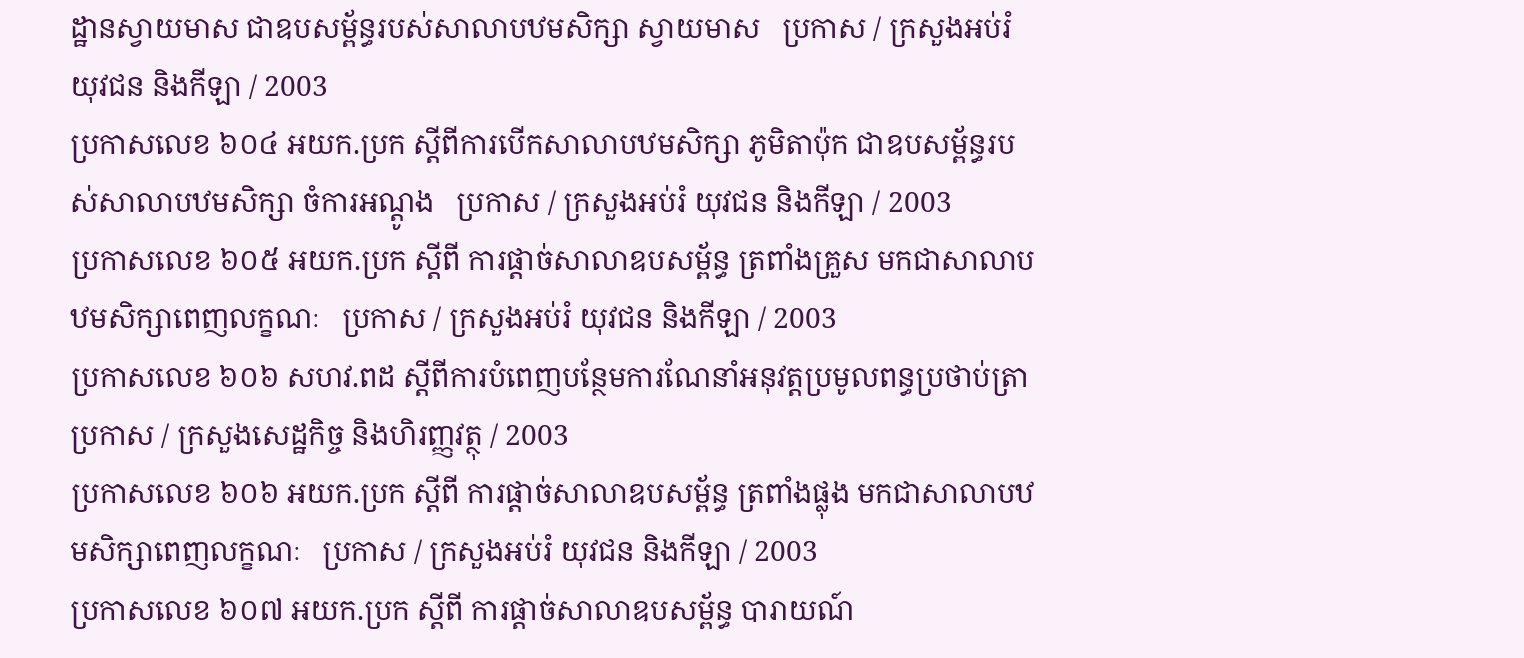ដ្ឋានស្វាយមាស ជាឧបសម្ព័ន្ធរបស់សាលាបឋមសិក្សា ស្វាយមាស   ប្រកាស / ក្រសួងអប់រំ យុវជន និងកីឡា / 2003
ប្រកាសលេខ ៦០៤ អយក.ប្រក ស្ដីពីការបើកសាលាបឋមសិក្សា ភូមិតាប៉ុក ជាឧបសម្ព័ន្ធរបស់សាលាបឋមសិក្សា ចំការអណ្ដូង   ប្រកាស / ក្រសួងអប់រំ យុវជន និងកីឡា / 2003
ប្រកាសលេខ ៦០៥ អយក.ប្រក ស្ដីពី ការផ្ដាច់សាលាឧបសម្ព័ន្ធ ត្រពាំងគ្រួស មកជាសាលាបឋមសិក្សាពេញលក្ខណៈ   ប្រកាស / ក្រសួងអប់រំ យុវជន និងកីឡា / 2003
ប្រកាសលេខ ៦០៦ សហវ.ពដ ស្ដីពីការបំពេញបន្ថែមការណែនាំអនុវត្តប្រមូលពន្ធប្រថាប់ត្រា   ប្រកាស / ក្រសួងសេដ្ឋកិច្ច និងហិរញ្ញវត្ថុ / 2003
ប្រកាសលេខ ៦០៦ អយក.ប្រក ស្ដីពី ការផ្ដាច់សាលាឧបសម្ព័ន្ធ ត្រពាំងផ្លុង មកជាសាលាបឋមសិក្សាពេញលក្ខណៈ   ប្រកាស / ក្រសួងអប់រំ យុវជន និងកីឡា / 2003
ប្រកាសលេខ ៦០៧ អយក.ប្រក ស្ដីពី ការផ្ដាច់សាលាឧបសម្ព័ន្ធ បារាយណ៍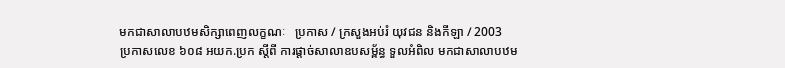មកជាសាលាបឋមសិក្សាពេញលក្ខណៈ   ប្រកាស / ក្រសួងអប់រំ យុវជន និងកីឡា / 2003
ប្រកាសលេខ ៦០៨ អយក.ប្រក ស្ដីពី ការផ្ដាច់សាលាឧបសម្ព័ន្ធ ទួលអំពិល មកជាសាលាបឋម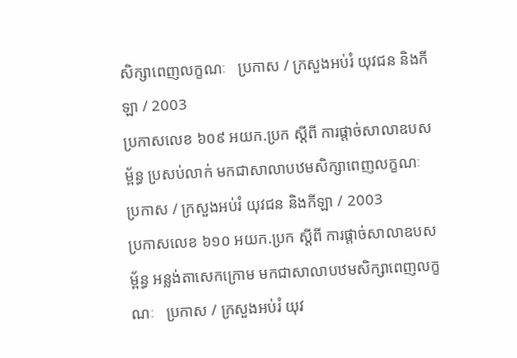សិក្សាពេញលក្ខណៈ   ប្រកាស / ក្រសួងអប់រំ យុវជន និងកីឡា / 2003
ប្រកាសលេខ ៦០៩ អយក.ប្រក ស្ដីពី ការផ្ដាច់សាលាឧបសម្ព័ន្ធ ប្រសប់លាក់ មកជាសាលាបឋមសិក្សាពេញលក្ខណៈ   ប្រកាស / ក្រសួងអប់រំ យុវជន និងកីឡា / 2003
ប្រកាសលេខ ៦១០ អយក.ប្រក ស្ដីពី ការផ្ដាច់សាលាឧបសម្ព័ន្ធ អន្លង់តាសេកក្រោម មកជាសាលាបឋមសិក្សាពេញលក្ខណៈ   ប្រកាស / ក្រសួងអប់រំ យុវ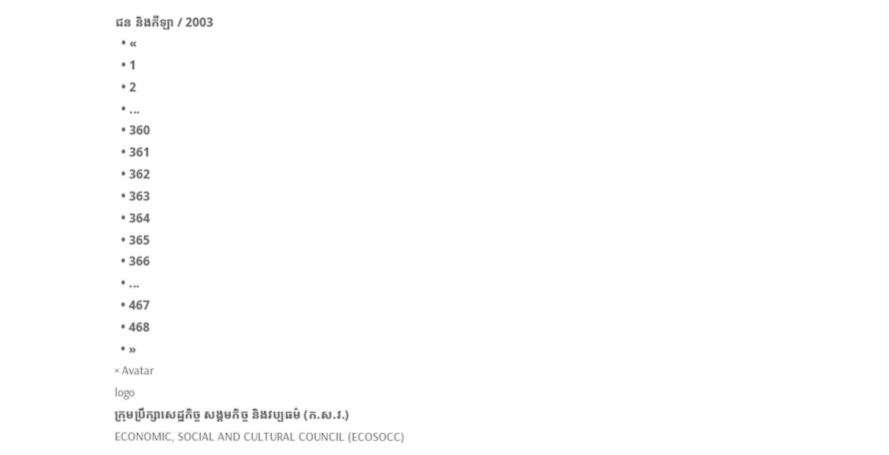ជន និងកីឡា / 2003
  • «
  • 1
  • 2
  • ...
  • 360
  • 361
  • 362
  • 363
  • 364
  • 365
  • 366
  • ...
  • 467
  • 468
  • »
× Avatar
logo
ក្រុមប្រឹក្សាសេដ្ឋកិច្ច សង្គមកិច្ច និងវប្បធម៌ (ក.ស.វ.)
ECONOMIC, SOCIAL AND CULTURAL COUNCIL (ECOSOCC)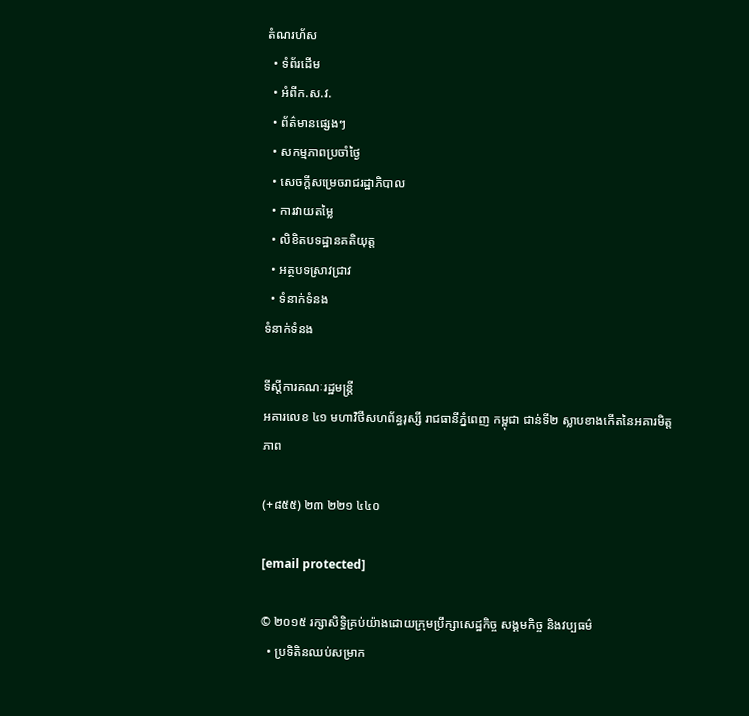តំណរហ័ស
  • ទំព័រដើម
  • អំពីក.ស.វ.
  • ព័ត៌មានផ្សេងៗ
  • សកម្មភាពប្រចាំថ្ងៃ
  • សេចក្ដីសម្រេចរាជរដ្ឋាភិបាល
  • ការវាយតម្លៃ
  • លិខិតបទដ្ឋានគតិយុត្ត
  • អត្ថបទស្រាវជ្រាវ
  • ទំនាក់ទំនង
ទំនាក់ទំនង

ទីស្តីការគណៈរដ្ឋមន្ត្រី
អគារលេខ ៤១ មហាវិថីសហព័ន្ធរុស្សី រាជធានីភ្នំពេញ កម្ពុជា ជាន់ទី២ ស្លាបខាងកើតនៃអគារមិត្តភាព

(+៨៥៥) ២៣ ២២១ ៤៤០

[email protected]

© ២០១៥ រក្សាសិទ្ធិគ្រប់យ៉ាងដោយក្រុមប្រឹក្សាសេដ្ឋកិច្ច សង្គមកិច្ច និងវប្បធម៌
  • ប្រទិតិនឈប់សម្រាក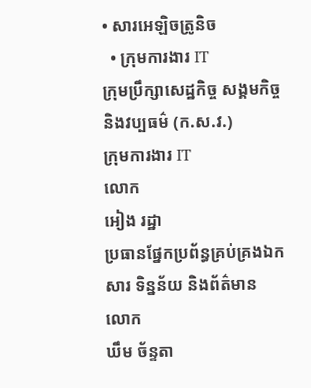• សារអេឡិចត្រូនិច
  • ក្រុមការងារ IT
ក្រុមប្រឹក្សាសេដ្ឋកិច្ច សង្គមកិច្ច និងវប្បធម៌ (ក.ស.វ.)
ក្រុមការងារ IT
លោក
អៀង រដ្ឋា
ប្រធានផ្នែកប្រព័ន្ធគ្រប់គ្រងឯកសារ ទិន្នន័យ និងព័ត៌មាន
លោក
ឃឹម ច័ន្ទតា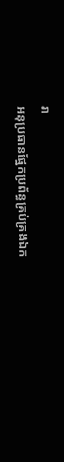រា
អនុប្រធានផ្នែកប្រព័ន្ធគ្រប់គ្រងឯក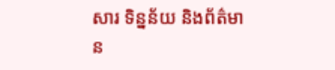សារ ទិន្នន័យ និងព័ត៌មាន